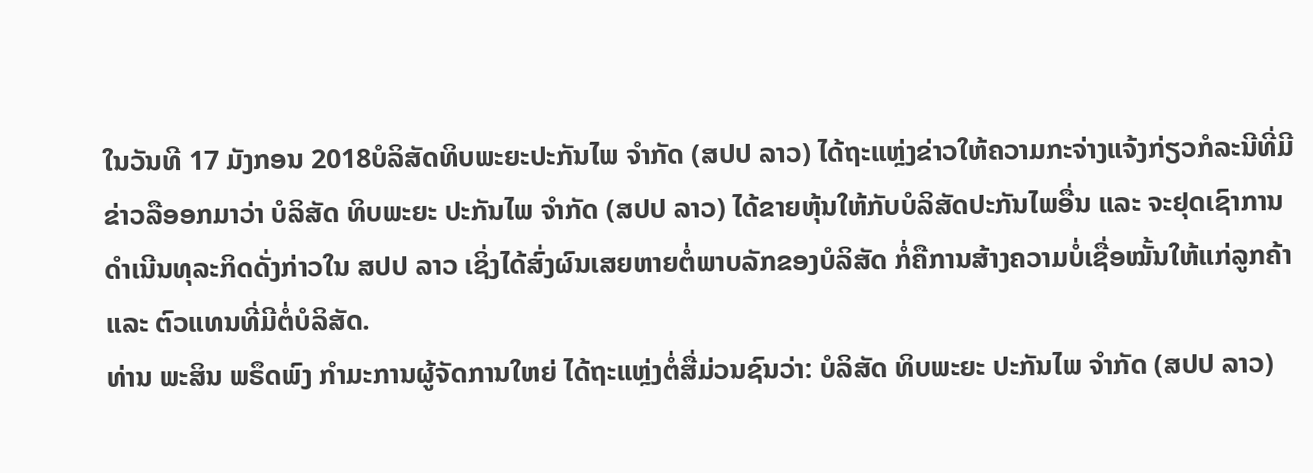ໃນວັນທີ 17 ມັງກອນ 2018ບໍລິສັດທິບພະຍະປະກັນໄພ ຈຳກັດ (ສປປ ລາວ) ໄດ້ຖະແຫຼ່ງຂ່າວໃຫ້ຄວາມກະຈ່າງແຈ້ງກ່ຽວກໍລະນີທີ່ມີຂ່າວລືອອກມາວ່າ ບໍລິສັດ ທິບພະຍະ ປະກັນໄພ ຈຳກັດ (ສປປ ລາວ) ໄດ້ຂາຍຫຸ້ນໃຫ້ກັບບໍລິສັດປະກັນໄພອື່ນ ແລະ ຈະຢຸດເຊົາການດຳເນີນທຸລະກິດດັ່ງກ່າວໃນ ສປປ ລາວ ເຊິ່ງໄດ້ສົ່ງຜົນເສຍຫາຍຕໍ່ພາບລັກຂອງບໍລິສັດ ກໍ່ຄືການສ້າງຄວາມບໍ່ເຊື່ອໝັ້ນໃຫ້ແກ່ລູກຄ້າ ແລະ ຕົວແທນທີ່ມີຕໍ່ບໍລິສັດ.
ທ່ານ ພະສິນ ພຣຶດພົງ ກຳມະການຜູ້ຈັດການໃຫຍ່ ໄດ້ຖະແຫຼ່ງຕໍ່ສື່ມ່ວນຊົນວ່າ: ບໍລິສັດ ທິບພະຍະ ປະກັນໄພ ຈຳກັດ (ສປປ ລາວ)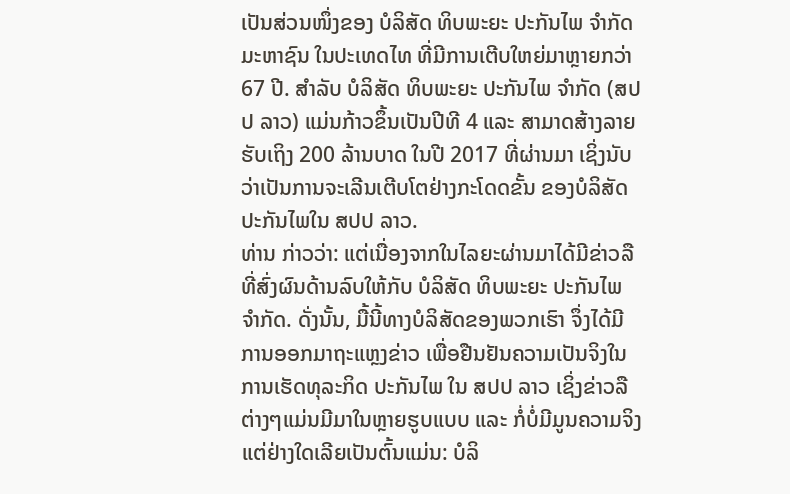ເປັນສ່ວນໜຶ່ງຂອງ ບໍລິສັດ ທິບພະຍະ ປະກັນໄພ ຈຳກັດ ມະຫາຊົນ ໃນປະເທດໄທ ທີ່ມີການເຕີບໃຫຍ່ມາຫຼາຍກວ່າ 67 ປີ. ສຳລັບ ບໍລິສັດ ທິບພະຍະ ປະກັນໄພ ຈຳກັດ (ສປປ ລາວ) ແມ່ນກ້າວຂຶ້ນເປັນປີທີ 4 ແລະ ສາມາດສ້າງລາຍຮັບເຖິງ 200 ລ້ານບາດ ໃນປີ 2017 ທີ່ຜ່ານມາ ເຊິ່ງນັບວ່າເປັນການຈະເລີນເຕີບໂຕຢ່າງກະໂດດຂັ້ນ ຂອງບໍລິສັດ ປະກັນໄພໃນ ສປປ ລາວ.
ທ່ານ ກ່າວວ່າ: ແຕ່ເນື່ອງຈາກໃນໄລຍະຜ່ານມາໄດ້ມີຂ່າວລືທີ່ສົ່ງຜົນດ້ານລົບໃຫ້ກັບ ບໍລິສັດ ທິບພະຍະ ປະກັນໄພ ຈຳກັດ. ດັ່ງນັ້ນ, ມື້ນີ້ທາງບໍລິສັດຂອງພວກເຮົາ ຈຶ່ງໄດ້ມີການອອກມາຖະແຫຼງຂ່າວ ເພື່ອຢືນຢັນຄວາມເປັນຈິງໃນການເຮັດທຸລະກິດ ປະກັນໄພ ໃນ ສປປ ລາວ ເຊິ່ງຂ່າວລືຕ່າງໆແມ່ນມີມາໃນຫຼາຍຮູບແບບ ແລະ ກໍ່ບໍ່ມີມູນຄວາມຈິງແຕ່ຢ່າງໃດເລີຍເປັນຕົ້ນແມ່ນ: ບໍລິ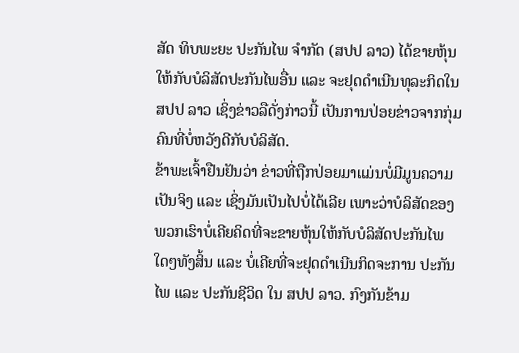ສັດ ທິບພະຍະ ປະກັນໄພ ຈຳກັດ (ສປປ ລາວ) ໄດ້ຂາຍຫຸ້ນໃຫ້ກັບບໍລິສັດປະກັນໄພອື່ນ ແລະ ຈະຢຸດດຳເນີນທຸລະກິດໃນ ສປປ ລາວ ເຊິ່ງຂ່າວລືດັ່ງກ່າວນີ້ ເປັນການປ່ອຍຂ່າວຈາກກຸ່ມຄົນທີ່ບໍ່ຫວັງດີກັບບໍລິສັດ.
ຂ້າພະເຈົ້າຢືນຢັນວ່າ ຂ່າວທີ່ຖືກປ່ອຍມາແມ່ນບໍ່ມີມູນຄວາມເປັນຈິງ ແລະ ເຊິ່ງມັນເປັນໄປບໍ່ໄດ້ເລີຍ ເພາະວ່າບໍລິສັດຂອງພວກເຮົາບໍ່ເຄີຍຄິດທີ່ຈະຂາຍຫຸ້ນໃຫ້ກັບບໍລິສັດປະກັນໄພໃດໆທັງສິ້ນ ແລະ ບໍ່ເຄີຍທີ່ຈະຢຸດດຳເນີນກິດຈະການ ປະກັນໄພ ແລະ ປະກັນຊີວິດ ໃນ ສປປ ລາວ. ກົງກັນຂ້າມ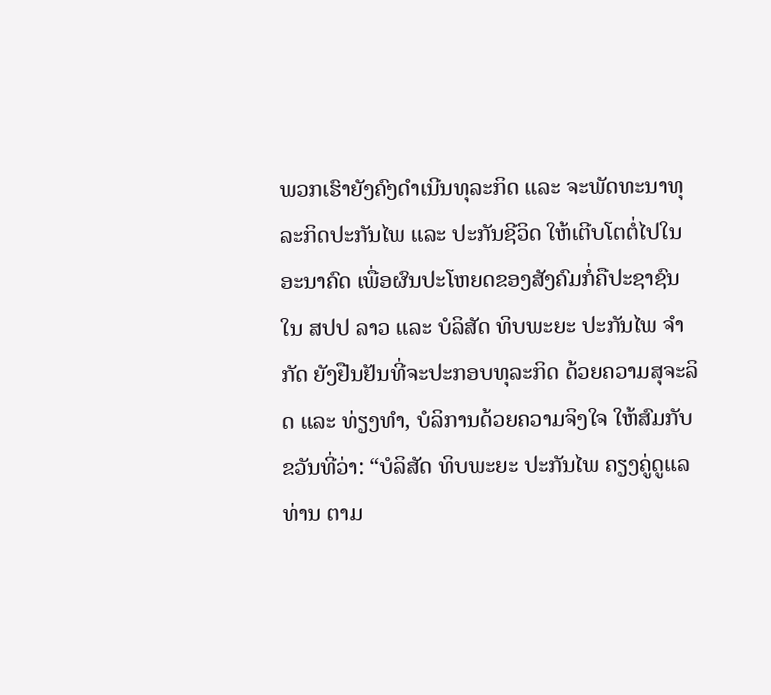ພວກເຮົາຍັງຄົງດຳເນີນທຸລະກິດ ແລະ ຈະພັດທະນາທຸລະກິດປະກັນໄພ ແລະ ປະກັນຊີວິດ ໃຫ້ເຕີບໂຕຕໍ່ໄປໃນອະນາຄົດ ເພື່ອຜົນປະໂຫຍດຂອງສັງຄົມກໍ່ຄືປະຊາຊົນໃນ ສປປ ລາວ ແລະ ບໍລິສັດ ທິບພະຍະ ປະກັນໄພ ຈຳກັດ ຍັງຢືນຢັນທີ່ຈະປະກອບທຸລະກິດ ດ້ວຍຄວາມສຸຈະລິດ ແລະ ທ່ຽງທຳ, ບໍລິການດ້ວຍຄວາມຈິງໃຈ ໃຫ້ສົມກັບຂວັນທີ່ວ່າ: “ບໍລິສັດ ທິບພະຍະ ປະກັນໄພ ຄຽງຄູ່ດູແລທ່ານ ຕາມ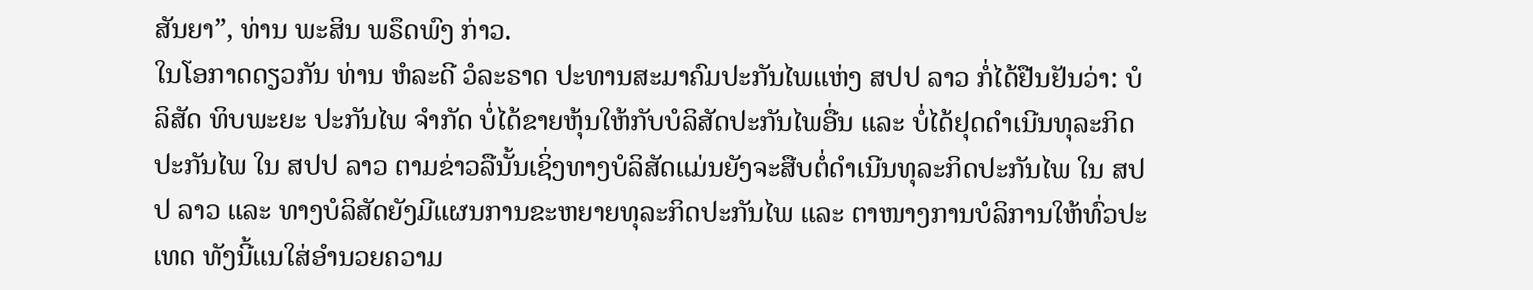ສັນຍາ”, ທ່ານ ພະສິນ ພຣຶດພົງ ກ່າວ.
ໃນໂອກາດດຽວກັນ ທ່ານ ຫໍລະດີ ວໍລະຣາດ ປະທານສະມາຄົມປະກັນໄພແຫ່ງ ສປປ ລາວ ກໍ່ໄດ້ຢືນຢັນວ່າ: ບໍລິສັດ ທິບພະຍະ ປະກັນໄພ ຈຳກັດ ບໍ່ໄດ້ຂາຍຫຸ້ນໃຫ້ກັບບໍລິສັດປະກັນໄພອື່ນ ແລະ ບໍ່ໄດ້ຢຸດດຳເນີນທຸລະກິດປະກັນໄພ ໃນ ສປປ ລາວ ຕາມຂ່າວລືນັ້ນເຊິ່ງທາງບໍລິສັດແມ່ນຍັງຈະສືບຕໍ່ດຳເນີນທຸລະກິດປະກັນໄພ ໃນ ສປປ ລາວ ແລະ ທາງບໍລິສັດຍັງມີແຜນການຂະຫຍາຍທຸລະກິດປະກັນໄພ ແລະ ຕາໜາງການບໍລິການໃຫ້ທົ່ວປະເທດ ທັງນີ້ແນໃສ່ອຳນວຍຄວາມ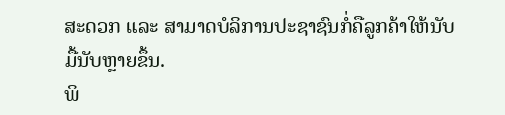ສະດວກ ແລະ ສາມາດບໍລິການປະຊາຊົນກໍ່ຄືລູກຄ້າໃຫ້ນັບມື້ນັບຫຼາຍຂຶ້ນ.
ພິ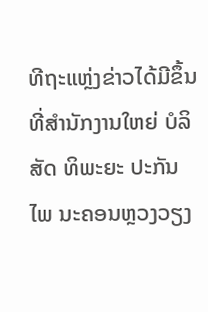ທີຖະແຫຼ່ງຂ່າວໄດ້ມີຂຶ້ນ ທີ່ສຳນັກງານໃຫຍ່ ບໍລິສັດ ທິພະຍະ ປະກັນໄພ ນະຄອນຫຼວງວຽງ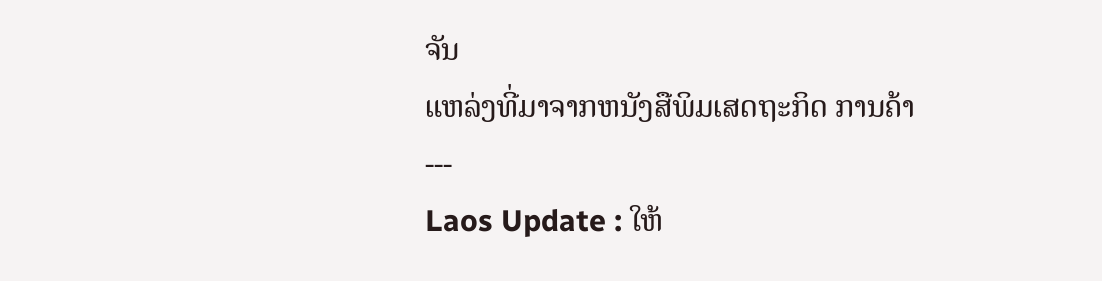ຈັນ
ແຫລ່ງທີ່ມາຈາກຫນັງສືພິມເສດຖະກິດ ການຄ້າ
---
Laos Update : ໃຫ້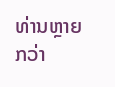ທ່ານຫຼາຍກວ່າ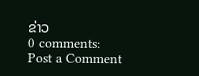ຂ່າວ
0 comments:
Post a Comment